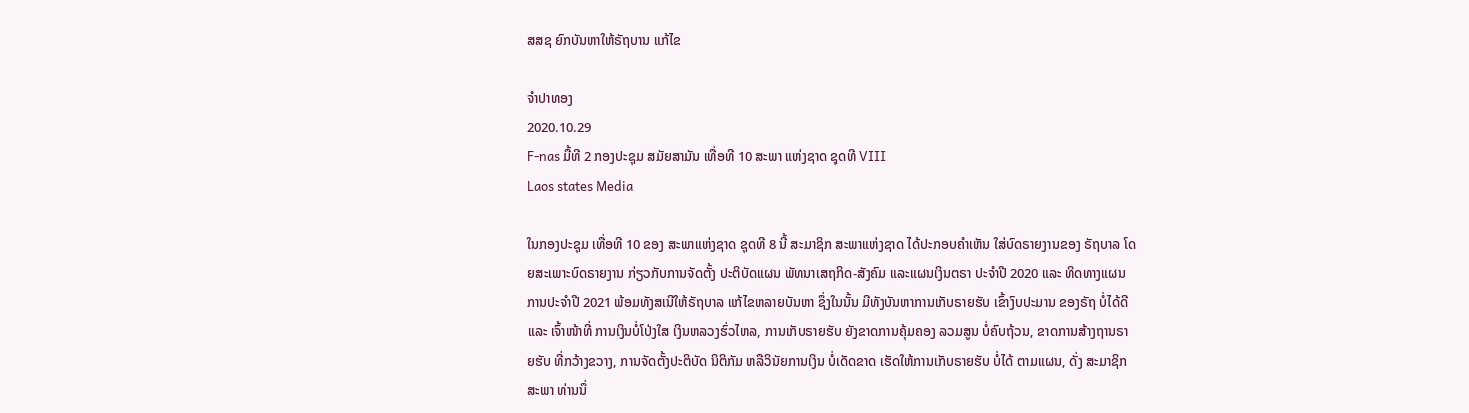ສສຊ ຍົກບັນຫາໃຫ້ຣັຖບານ ແກ້ໄຂ

ຈໍາປາທອງ
2020.10.29
F-nas ມື້ທີ 2 ກອງປະຊຸມ ສມັຍສາມັນ ເທື່ອທີ 10 ສະພາ ແຫ່ງຊາດ ຊຸດທີ VIII
Laos states Media

ໃນກອງປະຊຸມ ເທື່ອທີ 10 ຂອງ ສະພາແຫ່ງຊາດ ຊຸດທີ 8 ນີ້ ສະມາຊິກ ສະພາແຫ່ງຊາດ ໄດ້ປະກອບຄໍາເຫັນ ໃສ່ບົດຣາຍງານຂອງ ຣັຖບາລ ໂດຍສະເພາະບົດຣາຍງານ ກ່ຽວກັບການຈັດຕັ້ງ ປະຕິບັດແຜນ ພັທນາເສຖກິດ-ສັງຄົມ ແລະແຜນເງິນຕຣາ ປະຈໍາປີ 2020 ແລະ ທິດທາງແຜນການປະຈໍາປີ 2021 ພ້ອມທັງສເນີໃຫ້ຣັຖບາລ ແກ້ໄຂຫລາຍບັນຫາ ຊຶ່ງໃນນັ້ນ ມີທັງບັນຫາການເກັບຣາຍຮັບ ເຂົ້າງົບປະມານ ຂອງຣັຖ ບໍ່ໄດ້ດີ ແລະ ເຈົ້າໜ້າທີ່ ການເງິນບໍ່ໂປ່ງໃສ ເງິນຫລວງຮົ່ວໄຫລ, ການເກັບຣາຍຮັບ ຍັງຂາດການຄຸ້ມຄອງ ລວມສູນ ບໍ່ຄົບຖ້ວນ, ຂາດການສ້າງຖານຣາຍຮັບ ທີ່ກວ້າງຂວາງ, ການຈັດຕັ້ງປະຕິບັດ ນິຕິກັມ ຫລືວິນັຍການເງິນ ບໍ່ເດັດຂາດ ເຮັດໃຫ້ການເກັບຣາຍຮັບ ບໍ່ໄດ້ ຕາມແຜນ, ດັ່ງ ສະມາຊິກສະພາ ທ່ານນຶ່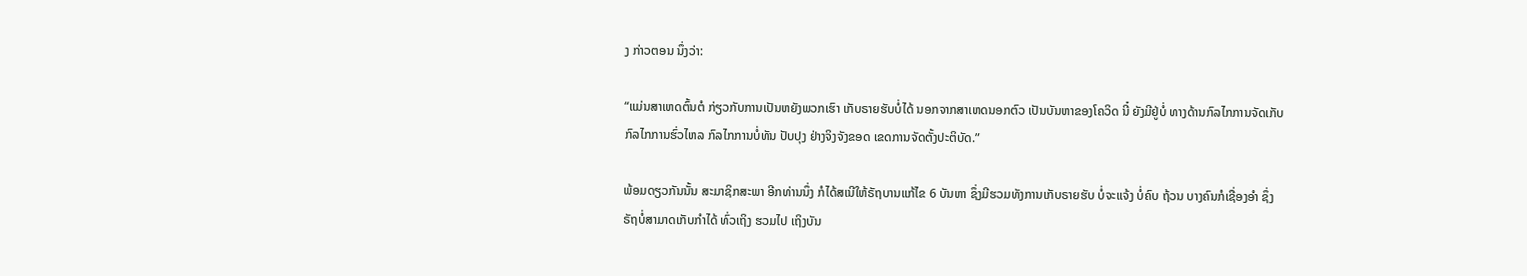ງ ກ່າວຕອນ ນຶ່ງວ່າ:

“ແມ່ນສາເຫດຕົ້ນຕໍ ກ່ຽວກັບການເປັນຫຍັງພວກເຮົາ ເກັບຣາຍຮັບບໍ່ໄດ້ ນອກຈາກສາເຫດນອກຕົວ ເປັນບັນຫາຂອງໂຄວິດ ນີ໋ ຍັງມີຢູ່ບໍ່ ທາງດ້ານກົລໄກການຈັດເກັບ ກົລໄກການຮົ່ວໄຫລ ກົລໄກການບໍ່ທັນ ປັບປຸງ ຢ່າງຈິງຈັງຂອດ ເຂດການຈັດຕັ້ງປະຕິບັດ.”

ພ້ອມດຽວກັນນັ້ນ ສະມາຊິກສະພາ ອີກທ່ານນຶ່ງ ກໍໄດ້ສເນີໃຫ້ຣັຖບານແກ້ໄຂ 6 ບັນຫາ ຊຶ່ງມີຮວມທັງການເກັບຣາຍຮັບ ບໍ່ຈະແຈ້ງ ບໍ່ຄົບ ຖ້ວນ ບາງຄົນກໍເຊື່ອງອໍາ ຊຶ່ງຣັຖບໍ່ສາມາດເກັບກໍາໄດ້ ທົ່ວເຖິງ ຮວມໄປ ເຖິງບັນ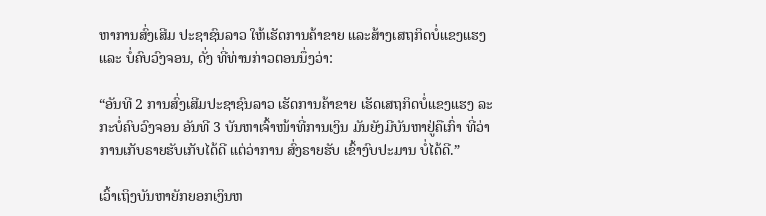ຫາການສົ່ງເສີມ ປະຊາຊົນລາວ ໃຫ້ເຮັດການຄ້າຂາຍ ແລະສ້າງເສຖກິດບໍ່ແຂງແຮງ ແລະ ບໍ່ຄົບວົງຈອນ, ດັ່ງ ທີ່ທ່ານກ່າວຕອນນຶ່ງວ່າ:

“ອັນທີ 2 ການສົ່ງເສີມປະຊາຊົນລາວ ເຮັດການຄ້າຂາຍ ເຮັດເສຖກິດບໍ່ແຂງແຮງ ລະກະບໍ່ຄົບວົງຈອນ ອັນທີ 3 ບັນຫາເຈົ້າໜ້າທີ່ການເງິນ ມັນຍັງມີບັນຫາຢູ່ຄືເກົ່າ ທີ່ວ່າການເກັບຣາຍຮັບເກັບໄດ້ດີ ແຕ່ວ່າການ ສົ່ງຣາຍຮັບ ເຂົ້າງົບປະມານ ບໍ່ໄດ້ດີ.”

ເວົ້າເຖິງບັນຫາຍັກຍອກເງິນຫ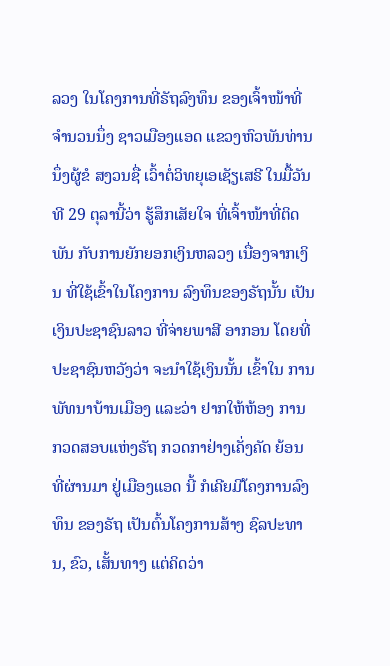ລວງ ໃນໂຄງການທີ່ຣັຖລົງທຶນ ຂອງເຈົ້າໜ້າທີ່ ຈໍານວນນຶ່ງ ຊາວເມືອງແອດ ແຂວງຫົວພັນທ່ານນຶ່ງຜູ້ຂໍ ສງວນຊື່ ເວົ້າຕໍ່ວິທຍຸເອເຊັຽເສຣີ ໃນມື້ວັນທີ 29 ຕຸລານີ້ວ່າ ຮູ້ສຶກເສັຍໃຈ ທີ່ເຈົ້າໜ້າທີ່ຕິດພັນ ກັບການຍັກຍອກເງິນຫລວງ ເນື່ອງຈາກເງິນ ທີ່ໃຊ້ເຂົ້າໃນໂຄງການ ລົງທຶນຂອງຣັຖນັ້ນ ເປັນເງິນປະຊາຊົນລາວ ທີ່ຈ່າຍພາສີ ອາກອນ ໂດຍທີ່ປະຊາຊົນຫວັງວ່າ ຈະນໍາໃຊ້ເງິນນັ້ນ ເຂົ້າໃນ ການພັທນາບ້ານເມືອງ ແລະວ່າ ຢາກໃຫ້ຫ້ອງ ການກວດສອບແຫ່ງຣັຖ ກວດກາຢ່າງເຄັ່ງຄັດ ຍ້ອນທີ່ຜ່ານມາ ຢູ່ເມືອງແອດ ນີ້ ກໍເຄີຍມີໂຄງການລົງທຶນ ຂອງຣັຖ ເປັນຕົ້ນໂຄງການສ້າງ ຊົລປະທານ, ຂົວ, ເສັ້ນທາງ ແຕ່ຄິດວ່າ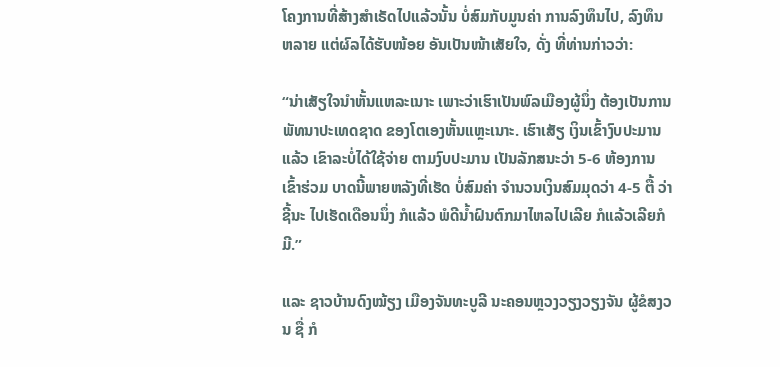ໂຄງການທີ່ສ້າງສໍາເຣັດໄປແລ້ວນັ້ນ ບໍ່ສົມກັບມູນຄ່າ ການລົງທຶນໄປ, ລົງທຶນຫລາຍ ແຕ່ຜົລໄດ້ຮັບໜ້ອຍ ອັນເປັນໜ້າເສັຍໃຈ, ດັ່ງ ທີ່ທ່ານກ່າວວ່າ:

“ນ່າເສັຽໃຈນໍາຫັ້ນແຫລະເນາະ ເພາະວ່າເຮົາເປັນພົລເມືອງຜູ້ນຶ່ງ ຕ້ອງເປັນການພັທນາປະເທດຊາດ ຂອງໂຕເອງຫັ້ນແຫຼະເນາະ. ເຮົາເສັຽ ເງິນເຂົ້າງົບປະມານແລ້ວ ເຂົາລະບໍ່ໄດ້ໃຊ້ຈ່າຍ ຕາມງົບປະມານ ເປັນລັກສນະວ່າ 5-6 ຫ້ອງການ ເຂົ້າຮ່ວມ ບາດນີ້ພາຍຫລັງທີ່ເຮັດ ບໍ່ສົມຄ່າ ຈໍານວນເງິນສົມມຸດວ່າ 4-5 ຕື້ ວ່າຊີ້ນະ ໄປເຮັດເດືອນນຶ່ງ ກໍແລ້ວ ພໍດີນໍ້າຝົນຕົກມາໄຫລໄປເລີຍ ກໍແລ້ວເລີຍກໍມີ.”

ແລະ ຊາວບ້ານດົງໝ້ຽງ ເມືອງຈັນທະບູລີ ນະຄອນຫຼວງວຽງວຽງຈັນ ຜູ້ຂໍສງວນ ຊື່ ກໍ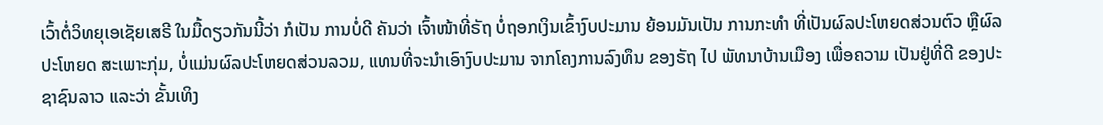ເວົ້າຕໍ່ວິທຍຸເອເຊັຍເສຣີ ໃນມື້ດຽວກັນນີ້ວ່າ ກໍເປັນ ການບໍ່ດີ ຄັນວ່າ ເຈົ້າໜ້າທີ່ຣັຖ ບໍ່ຖອກເງິນເຂົ້າງົບປະມານ ຍ້ອນມັນເປັນ ການກະທໍາ ທີ່ເປັນຜົລປະໂຫຍດສ່ວນຕົວ ຫຼືຜົລປະໂຫຍດ ສະເພາະກຸ່ມ, ບໍ່ແມ່ນຜົລປະໂຫຍດສ່ວນລວມ, ແທນທີ່ຈະນໍາເອົາງົບປະມານ ຈາກໂຄງການລົງທຶນ ຂອງຣັຖ ໄປ ພັທນາບ້ານເມືອງ ເພື່ອຄວາມ ເປັນຢູ່ທີ່ດີ ຂອງປະຊາຊົນລາວ ແລະວ່າ ຂັ້ນເທິງ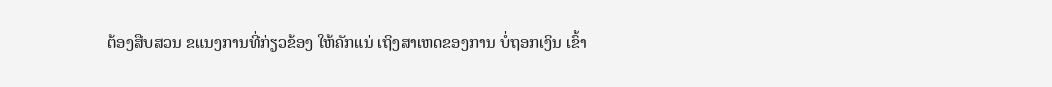ຕ້ອງສືບສວນ ຂແນງການທີ່ກ່ຽວຂ້ອງ ໃຫ້ຄັກແນ່ ເຖິງສາເຫດຂອງການ ບໍ່ຖອກເງິນ ເຂົ້າ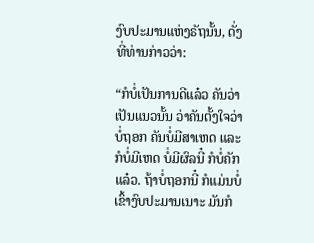ງົບປະມານແຫ່ງຣັຖນັ້ນ, ດັ່ງ ທີ່ທ່ານກ່າວວ່າ:

“ກໍບໍ່ເປັນການດີແລ໋ວ ຄັນວ່າເປັນແນວນັ້ນ ວ່າຄັນຕັ້ງໃຈວ່າ ບໍ່ຖອກ ຄັນບໍ່ມີສາເຫດ ແລະກໍບໍ່ມີເຫດ ບໍ່ມີຜົລນີ໋ ກໍບໍ່ຄັກແລ໋ວ. ຖ້າບໍ່ຖອກນີ໋ ກໍແມ່ນບໍ່ ເຂົ້າງົບປະມານເນາະ ມັນກໍ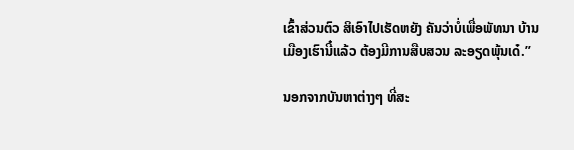ເຂົ້າສ່ວນຕົວ ສິເອົາໄປເຮັດຫຍັງ ຄັນວ່າບໍ່ເພື່ອພັທນາ ບ້ານເມືອງເຮົານີ໋ແລ້ວ ຕ້ອງມີການສືບສວນ ລະອຽດພຸ້ນເດ໋.”

ນອກຈາກບັນຫາຕ່າງໆ ທີ່ສະ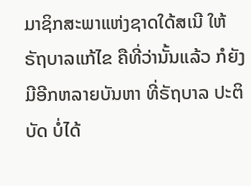ມາຊິກສະພາແຫ່ງຊາດໃດ້ສເນີ ໃຫ້ຣັຖບາລແກ້ໄຂ ຄືທີ່ວ່ານັ້ນແລ້ວ ກໍຍັງມີອີກຫລາຍບັນຫາ ທີ່ຣັຖບາລ ປະຕິບັດ ບໍ່ໄດ້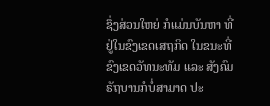ຊຶ່ງສ່ວນໃຫຍ່ ກໍແມ່ນບັນຫາ ທີ່ຢູ່ໃນຂົງເຂດເສຖກິດ ໃນຂນະທີ່ ຂົງເຂດວັທນະທັມ ແລະ ສັງຄົມ ຣັຖບານກໍບໍ່ສາມາດ ປະ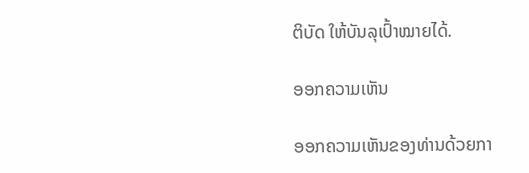ຕິບັດ ໃຫ້ບັນລຸເປົ້າໝາຍໄດ້.

ອອກຄວາມເຫັນ

ອອກຄວາມເຫັນຂອງທ່ານດ້ວຍກາ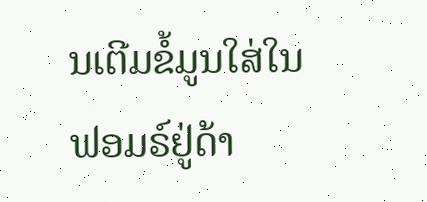ນເຕີມຂໍ້ມູນໃສ່ໃນຟອມຣ໌ຢູ່ດ້າ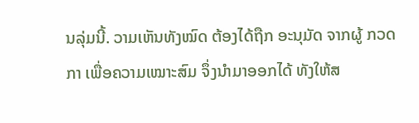ນລຸ່ມນີ້. ວາມເຫັນທັງໝົດ ຕ້ອງໄດ້ຖືກ ອະນຸມັດ ຈາກຜູ້ ກວດກາ ເພື່ອຄວາມເໝາະສົມ ຈຶ່ງນໍາມາອອກໄດ້ ທັງໃຫ້ສ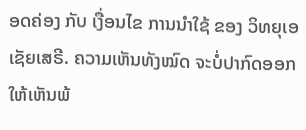ອດຄ່ອງ ກັບ ເງື່ອນໄຂ ການນຳໃຊ້ ຂອງ ວິທຍຸເອເຊັຍເສຣີ. ຄວາມເຫັນທັງໝົດ ຈະບໍ່ປາກົດອອກ ໃຫ້ເຫັນພ້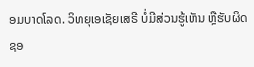ອມບາດໂລດ. ວິທຍຸເອເຊັຍເສຣີ ບໍ່ມີສ່ວນຮູ້ເຫັນ ຫຼືຮັບຜິດຊອ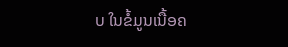ບ ໃນຂໍ້ມູນເນື້ອຄ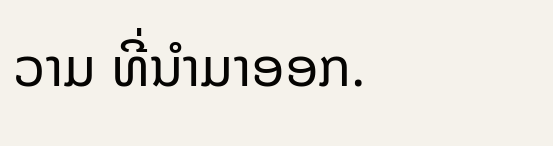ວາມ ທີ່ນໍາມາອອກ.